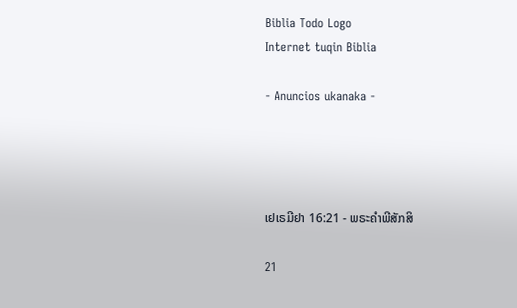Biblia Todo Logo
Internet tuqin Biblia

- Anuncios ukanaka -




ເຢເຣມີຢາ 16:21 - ພຣະຄຳພີສັກສິ

21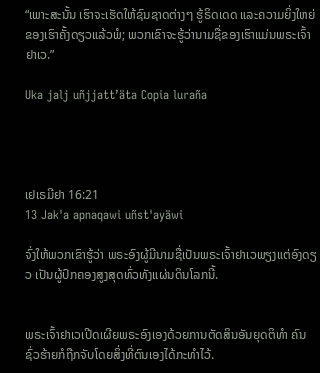“ເພາະສະນັ້ນ ເຮົາຈະເຮັດໃຫ້ຊົນຊາດຕ່າງໆ ຮູ້ຣິດເດດ ແລະຄວາມຍິ່ງໃຫຍ່ຂອງເຮົາຄັ້ງດຽວແລ້ວພໍ; ພວກເຂົາຈະຮູ້ວ່ານາມຊື່ຂອງເຮົາແມ່ນພຣະເຈົ້າຢາເວ.”

Uka jalj uñjjattʼäta Copia luraña




ເຢເຣມີຢາ 16:21
13 Jak'a apnaqawi uñst'ayäwi

ຈົ່ງໃຫ້ພວກເຂົາຮູ້ວ່າ ພຣະອົງຜູ້ມີນາມຊື່ເປັນພຣະເຈົ້າຢາເວພຽງແຕ່ອົງດຽວ ເປັນຜູ້ປົກຄອງສູງສຸດທົ່ວທັງແຜ່ນດິນໂລກນີ້.


ພຣະເຈົ້າຢາເວເປີດເຜີຍພຣະອົງເອງດ້ວຍການຕັດສິນອັນຍຸດຕິທຳ ຄົນຊົ່ວຮ້າຍກໍຖືກຈັບໂດຍສິ່ງທີ່ຕົນເອງໄດ້ກະທຳໄວ້.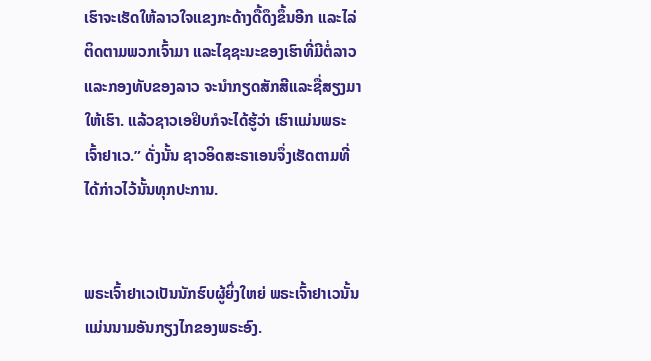ເຮົາຈະເຮັດໃຫ້ລາວໃຈແຂງກະດ້າງດື້ດຶງຂຶ້ນອີກ ແລະໄລ່ຕິດຕາມພວກເຈົ້າມາ ແລະໄຊຊະນະຂອງເຮົາທີ່ມີຕໍ່ລາວ ແລະກອງທັບຂອງລາວ ຈະນຳກຽດສັກສີແລະຊື່ສຽງມາໃຫ້ເຮົາ. ແລ້ວຊາວເອຢິບກໍຈະໄດ້ຮູ້ວ່າ ເຮົາແມ່ນພຣະເຈົ້າຢາເວ.” ດັ່ງນັ້ນ ຊາວອິດສະຣາເອນຈຶ່ງເຮັດຕາມທີ່ໄດ້ກ່າວໄວ້ນັ້ນທຸກປະການ.


ພຣະເຈົ້າຢາເວເປັນນັກຮົບຜູ້ຍິ່ງໃຫຍ່ ພຣະເຈົ້າຢາເວນັ້ນ ແມ່ນນາມອັນກຽງໄກຂອງພຣະອົງ.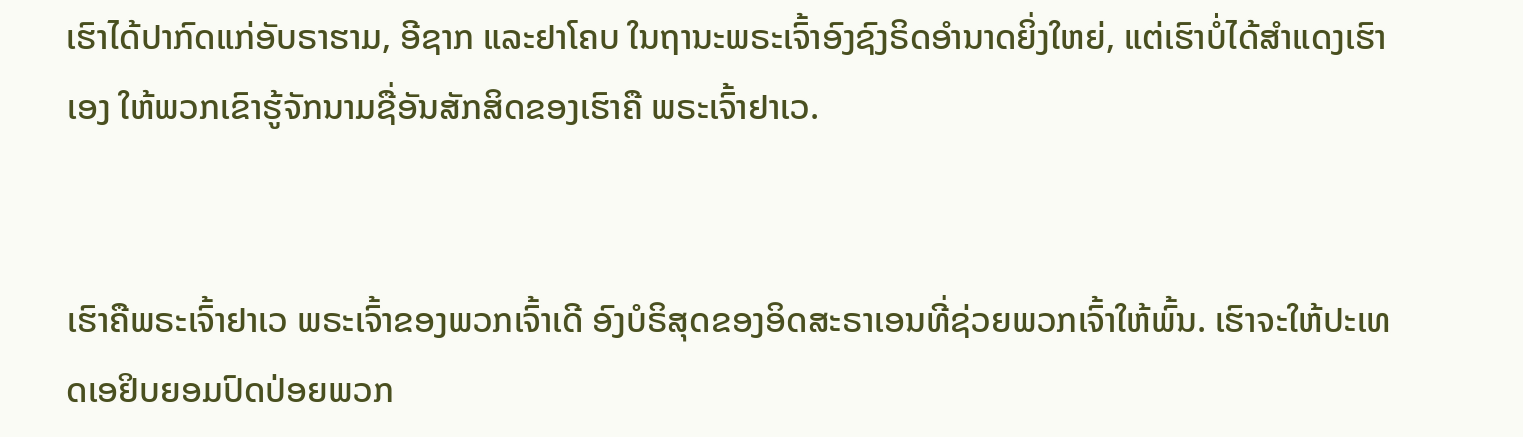ເຮົາໄດ້ປາກົດແກ່ອັບຣາຮາມ, ອີຊາກ ແລະຢາໂຄບ ໃນຖານະພຣະເຈົ້າອົງຊົງຣິດອຳນາດຍິ່ງໃຫຍ່, ແຕ່ເຮົາບໍ່ໄດ້ສຳແດງເຮົາເອງ ໃຫ້ພວກເຂົາຮູ້ຈັກນາມຊື່ອັນສັກສິດຂອງເຮົາຄື ພຣະເຈົ້າຢາເວ.


ເຮົາຄືພຣະເຈົ້າຢາເວ ພຣະເຈົ້າຂອງພວກເຈົ້າເດີ ອົງບໍຣິສຸດຂອງອິດສະຣາເອນທີ່ຊ່ວຍພວກເຈົ້າໃຫ້ພົ້ນ. ເຮົາຈະໃຫ້ປະເທດເອຢິບຍອມປົດປ່ອຍພວກ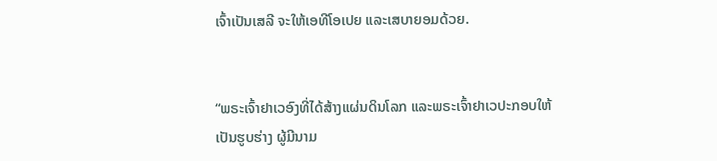ເຈົ້າເປັນເສລີ ຈະໃຫ້ເອທີໂອເປຍ ແລະເສບາຍອມດ້ວຍ.


“ພຣະເຈົ້າຢາເວອົງທີ່ໄດ້ສ້າງແຜ່ນດິນໂລກ ແລະພຣະເຈົ້າຢາເວປະກອບໃຫ້ເປັນຮູບຮ່າງ ຜູ້ມີນາມ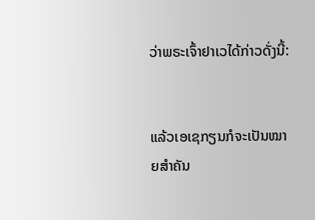ວ່າພຣະເຈົ້າຢາເວໄດ້ກ່າວດັ່ງນີ້:


ແລ້ວເອເຊກຽນກໍຈະເປັນໝາຍສຳຄັນ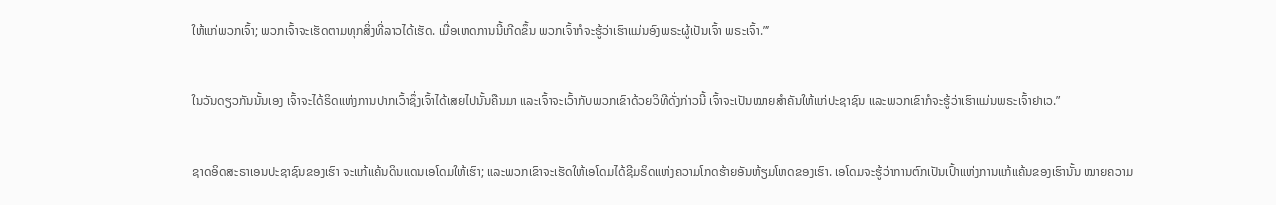ໃຫ້ແກ່ພວກເຈົ້າ; ພວກເຈົ້າຈະເຮັດຕາມທຸກສິ່ງທີ່ລາວໄດ້ເຮັດ. ເມື່ອເຫດການນີ້ເກີດຂຶ້ນ ພວກເຈົ້າກໍຈະຮູ້ວ່າເຮົາແມ່ນອົງພຣະຜູ້ເປັນເຈົ້າ ພຣະເຈົ້າ.”’


ໃນວັນດຽວກັນນັ້ນເອງ ເຈົ້າຈະໄດ້ຣິດແຫ່ງການປາກເວົ້າຊຶ່ງເຈົ້າໄດ້ເສຍໄປນັ້ນຄືນມາ ແລະເຈົ້າຈະເວົ້າກັບພວກເຂົາດ້ວຍວິທີດັ່ງກ່າວນີ້ ເຈົ້າຈະເປັນໝາຍສຳຄັນໃຫ້ແກ່ປະຊາຊົນ ແລະພວກເຂົາກໍຈະຮູ້ວ່າເຮົາແມ່ນພຣະເຈົ້າຢາເວ.”


ຊາດອິດສະຣາເອນປະຊາຊົນຂອງເຮົາ ຈະແກ້ແຄ້ນດິນແດນເອໂດມໃຫ້ເຮົາ; ແລະພວກເຂົາຈະເຮັດໃຫ້ເອໂດມໄດ້ຊີມຣິດແຫ່ງຄວາມໂກດຮ້າຍອັນຫ້ຽມໂຫດຂອງເຮົາ. ເອໂດມຈະຮູ້ວ່າການຕົກເປັນເປົ້າແຫ່ງການແກ້ແຄ້ນຂອງເຮົານັ້ນ ໝາຍຄວາມ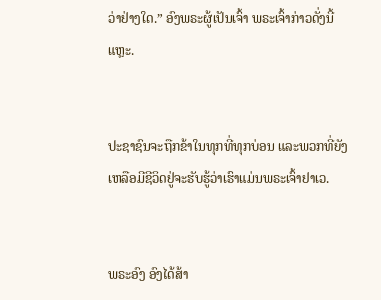ວ່າຢ່າງໃດ.” ອົງພຣະຜູ້ເປັນເຈົ້າ ພຣະເຈົ້າກ່າວດັ່ງນີ້ແຫຼະ.


ປະຊາຊົນຈະຖືກຂ້າໃນທຸກທີ່ທຸກບ່ອນ ແລະພວກທີ່ຍັງເຫລືອມີຊີວິດຢູ່ຈະຮັບຮູ້ວ່າເຮົາແມ່ນພຣະເຈົ້າຢາເວ.


ພຣະອົງ ອົງໄດ້ສ້າ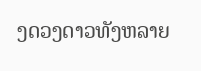ງດວງດາວທັງຫລາຍ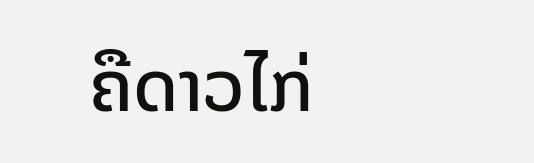ຄືດາວໄກ່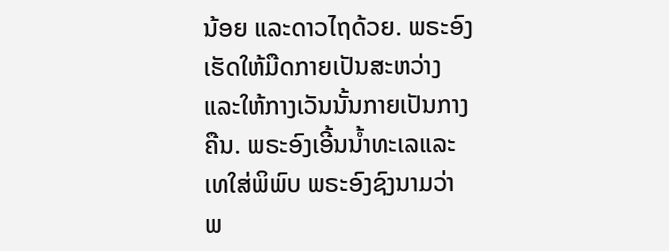ນ້ອຍ ແລະດາວໄຖດ້ວຍ. ພຣະອົງເຮັດໃຫ້ມືດກາຍເປັນສະຫວ່າງ ແລະໃຫ້ກາງເວັນນັ້ນກາຍເປັນກາງຄືນ. ພຣະອົງເອີ້ນນໍ້າທະເລແລະເທໃສ່ພິພົບ ພຣະອົງຊົງນາມວ່າ ພ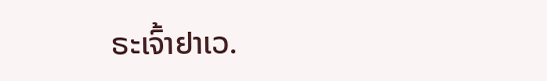ຣະເຈົ້າຢາເວ.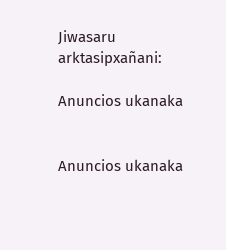Jiwasaru arktasipxañani:

Anuncios ukanaka


Anuncios ukanaka